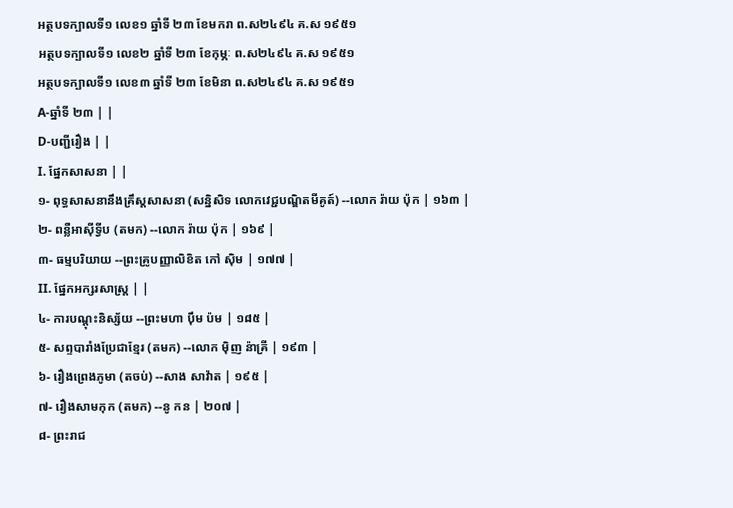អត្ថបទក្បាលទី១ លេខ១ ឆ្នាំទី ២៣ ខែមករា ព.ស២៤៩៤ គ.ស ១៩៥១
អត្ថបទក្បាលទី១ លេខ២ ឆ្នាំទី ២៣ ខែកុម្ភៈ ព.ស២៤៩៤ គ.ស ១៩៥១
អត្ថបទក្បាលទី១ លេខ៣ ឆ្នាំទី ២៣ ខែមិនា ព.ស២៤៩៤ គ.ស ១៩៥១
A-ឆ្នាំទី ២៣ | |
D-បញ្ជីរឿង | |
I. ផ្នែកសាសនា | |
១- ពុទ្ធសាសនានឹងគ្រឹស្តសាសនា (សន្និសិទ លោកវេជ្ជបណ្ឌិតមីគូត៍) --លោក រ៉ាយ ប៉ុក | ១៦៣ |
២- ពន្លឺអាស៊ីទ្វីប (តមក) --លោក រ៉ាយ ប៉ុក | ១៦៩ |
៣- ធម្មបរិយាយ --ព្រះគ្រូបញ្ញាលិខិត កៅ ស៊ិម | ១៧៧ |
II. ផ្នែកអក្សរសាស្ត្រ | |
៤- ការបណ្ដុះនិស្ស័យ --ព្រះមហា ប៉ឹម ប៉ម | ១៨៥ |
៥- សព្ទបារាំងប្រែជាខ្មែរ (តមក) --លោក ម៉ិញ ន៉ាគ្រី | ១៩៣ |
៦- រឿងព្រេងភូមា (តចប់) --សាង សាវ៉ាត | ១៩៥ |
៧- រឿងសាមកុក (តមក) --នូ កន | ២០៧ |
៨- ព្រះរាជ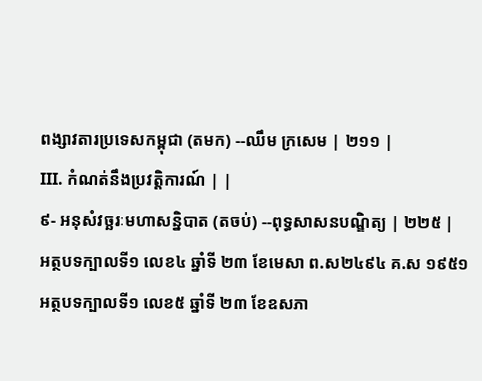ពង្សាវតារប្រទេសកម្ពុជា (តមក) --ឈឹម ក្រសេម | ២១១ |
III. កំណត់នឹងប្រវត្តិការណ៍ | |
៩- អនុសំវច្ឆរៈមហាសន្និបាត (តចប់) --ពុទ្ធសាសនបណ្ឌិត្យ | ២២៥ |
អត្ថបទក្បាលទី១ លេខ៤ ឆ្នាំទី ២៣ ខែមេសា ព.ស២៤៩៤ គ.ស ១៩៥១
អត្ថបទក្បាលទី១ លេខ៥ ឆ្នាំទី ២៣ ខែឧសភា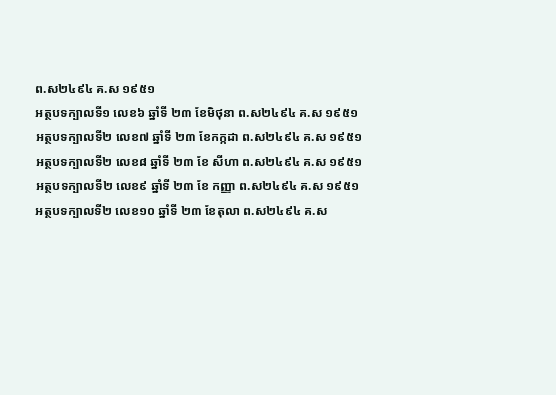ព.ស២៤៩៤ គ.ស ១៩៥១
អត្ថបទក្បាលទី១ លេខ៦ ឆ្នាំទី ២៣ ខែមិថុនា ព.ស២៤៩៤ គ.ស ១៩៥១
អត្ថបទក្បាលទី២ លេខ៧ ឆ្នាំទី ២៣ ខែកក្កដា ព.ស២៤៩៤ គ.ស ១៩៥១
អត្ថបទក្បាលទី២ លេខ៨ ឆ្នាំទី ២៣ ខែ សីហា ព.ស២៤៩៤ គ.ស ១៩៥១
អត្ថបទក្បាលទី២ លេខ៩ ឆ្នាំទី ២៣ ខែ កញ្ញា ព.ស២៤៩៤ គ.ស ១៩៥១
អត្ថបទក្បាលទី២ លេខ១០ ឆ្នាំទី ២៣ ខែតុលា ព.ស២៤៩៤ គ.ស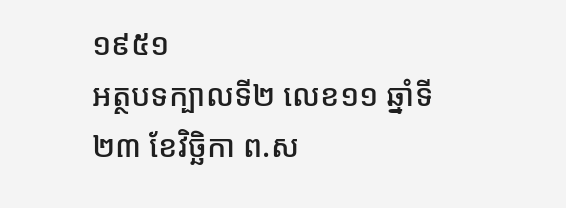១៩៥១
អត្ថបទក្បាលទី២ លេខ១១ ឆ្នាំទី ២៣ ខែវិច្ឆិកា ព.ស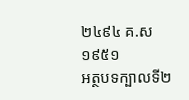២៤៩៤ គ.ស ១៩៥១
អត្ថបទក្បាលទី២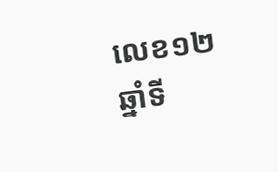លេខ១២ ឆ្នាំទី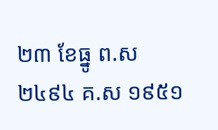២៣ ខែធ្នូ ព.ស២៤៩៤ គ.ស ១៩៥១